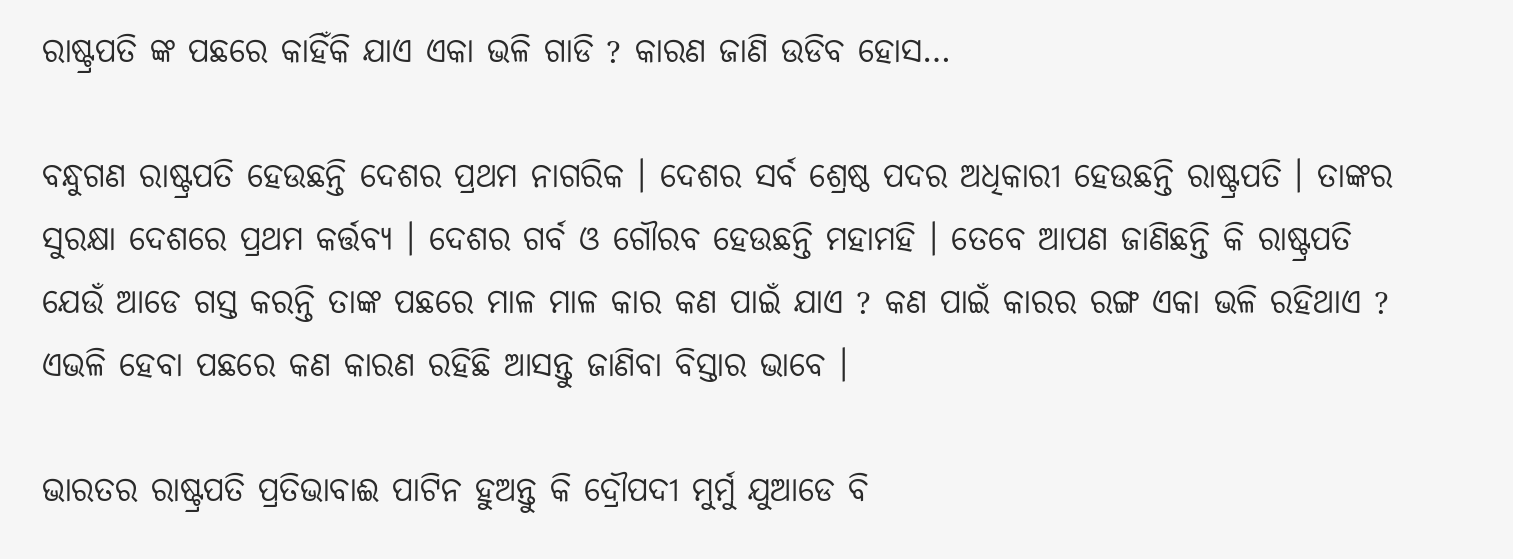ରାଷ୍ଟ୍ରପତି ଙ୍କ ପଛରେ କାହିଁକି ଯାଏ ଏକା ଭଳି ଗାଡି ? କାରଣ ଜାଣି ଉଡିବ ହୋସ…

ବନ୍ଧୁଗଣ ରାଷ୍ଟ୍ରପତି ହେଉଛନ୍ତି ଦେଶର ପ୍ରଥମ ନାଗରିକ । ଦେଶର ସର୍ବ ଶ୍ରେଷ୍ଠ ପଦର ଅଧିକାରୀ ହେଉଛନ୍ତି ରାଷ୍ଟ୍ରପତି । ତାଙ୍କର ସୁରକ୍ଷା ଦେଶରେ ପ୍ରଥମ କର୍ତ୍ତବ୍ୟ । ଦେଶର ଗର୍ବ ଓ ଗୌରବ ହେଉଛନ୍ତି ମହାମହି । ତେବେ ଆପଣ ଜାଣିଛନ୍ତି କି ରାଷ୍ଟ୍ରପତି ଯେଉଁ ଆଡେ ଗସ୍ତ କରନ୍ତି ତାଙ୍କ ପଛରେ ମାଳ ମାଳ କାର କଣ ପାଇଁ ଯାଏ ? କଣ ପାଇଁ କାରର ରଙ୍ଗ ଏକା ଭଳି ରହିଥାଏ ? ଏଭଳି ହେବା ପଛରେ କଣ କାରଣ ରହିଛି ଆସନ୍ତୁ ଜାଣିବା ବିସ୍ତାର ଭାବେ ।

ଭାରତର ରାଷ୍ଟ୍ରପତି ପ୍ରତିଭାବାଈ ପାଟିନ ହୁଅନ୍ତୁ କି ଦ୍ରୌପଦୀ ମୁର୍ମୁ ଯୁଆଡେ ବି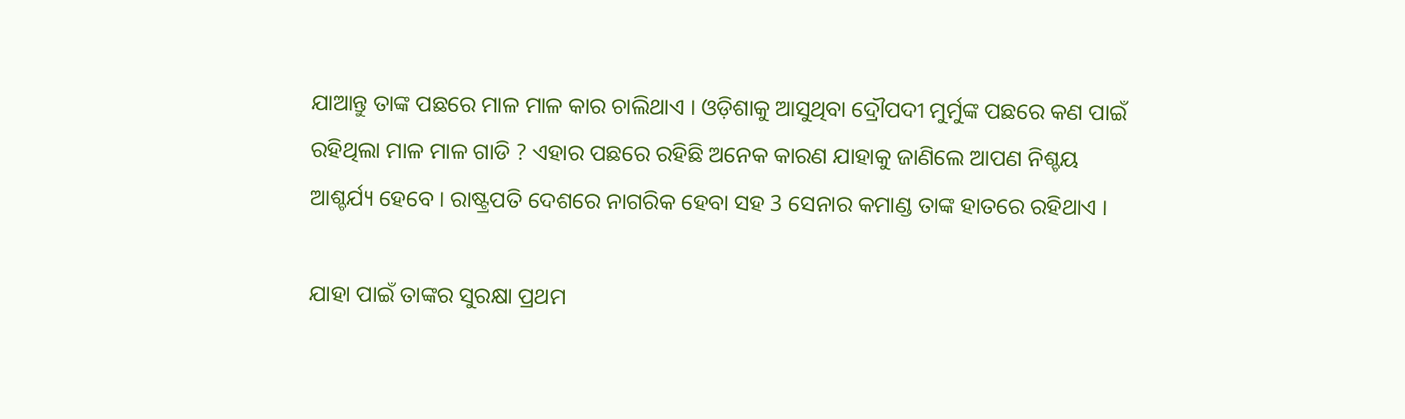ଯାଆନ୍ତୁ ତାଙ୍କ ପଛରେ ମାଳ ମାଳ କାର ଚାଲିଥାଏ । ଓଡ଼ିଶାକୁ ଆସୁଥିବା ଦ୍ରୌପଦୀ ମୁର୍ମୁଙ୍କ ପଛରେ କଣ ପାଇଁ ରହିଥିଲା ମାଳ ମାଳ ଗାଡି ? ଏହାର ପଛରେ ରହିଛି ଅନେକ କାରଣ ଯାହାକୁ ଜାଣିଲେ ଆପଣ ନିଶ୍ଚୟ ଆଶ୍ଚର୍ଯ୍ୟ ହେବେ । ରାଷ୍ଟ୍ରପତି ଦେଶରେ ନାଗରିକ ହେବା ସହ 3 ସେନାର କମାଣ୍ଡ ତାଙ୍କ ହାତରେ ରହିଥାଏ ।

ଯାହା ପାଇଁ ତାଙ୍କର ସୁରକ୍ଷା ପ୍ରଥମ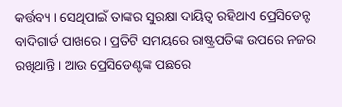କର୍ତ୍ତବ୍ୟ । ସେଥିପାଇଁ ତାଙ୍କର ସୁରକ୍ଷା ଦାୟିତ୍ଵ ରହିଥାଏ ପ୍ରେସିଡେନ୍ଟ ବାଦିଗାର୍ଡ ପାଖରେ । ପ୍ରତିଟି ସମୟରେ ରାଷ୍ଟ୍ରପତିଙ୍କ ଉପରେ ନଜର ରଖିଥାନ୍ତି । ଆଉ ପ୍ରେସିଡେଣ୍ଟଙ୍କ ପଛରେ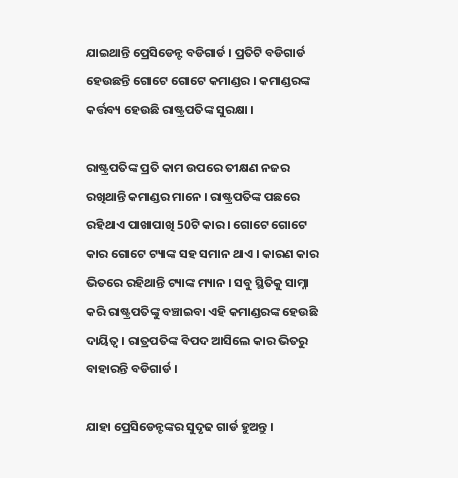ଯାଇଥାନ୍ତି ପ୍ରେସିଡେନ୍ଟ ବଡିଗାର୍ଡ । ପ୍ରତିଟି ବଡିଗାର୍ଡ ହେଉଛନ୍ତି ଗୋଟେ ଗୋଟେ କମାଣ୍ଡର । କମାଣ୍ଡରଙ୍କ କର୍ତ୍ତବ୍ୟ ହେଉଛି ରାଷ୍ଟ୍ରପତିଙ୍କ ସୁରକ୍ଷା ।

ରାଷ୍ଟ୍ରପତିଙ୍କ ପ୍ରତି କାମ ଉପରେ ତୀକ୍ଷଣ ନଜର ରଖିଥାନ୍ତି କମାଣ୍ଡର ମାନେ । ରାଷ୍ଟ୍ରପତିଙ୍କ ପଛରେ ରହିଥାଏ ପାଖାପାଖି 50ଟି କାର । ଗୋଟେ ଗୋଟେ କାର ଗୋଟେ ଟ୍ୟାଙ୍କ ସହ ସମାନ ଥାଏ । କାରଣ କାର ଭିତରେ ରହିଥାନ୍ତି ଟ୍ୟାଙ୍କ ମ୍ୟାନ । ସବୁ ସ୍ଥିତିକୁ ସାମ୍ନା କରି ରାଷ୍ଟ୍ରପତିଙ୍କୁ ବଞ୍ଚାଇବା ଏହି କମାଣ୍ଡରଙ୍କ ହେଉଛି ଦାୟିତ୍ଵ । ରାତ୍ରପତିଙ୍କ ବିପଦ ଆସିଲେ କାର ଭିତରୁ ବାହାରନ୍ତି ବଡିଗାର୍ଡ ।

ଯାହା ପ୍ରେସିଡେନ୍ଟଙ୍କର ସୁଦୃଢ ଗାର୍ଡ ହୁଅନ୍ତୁ ।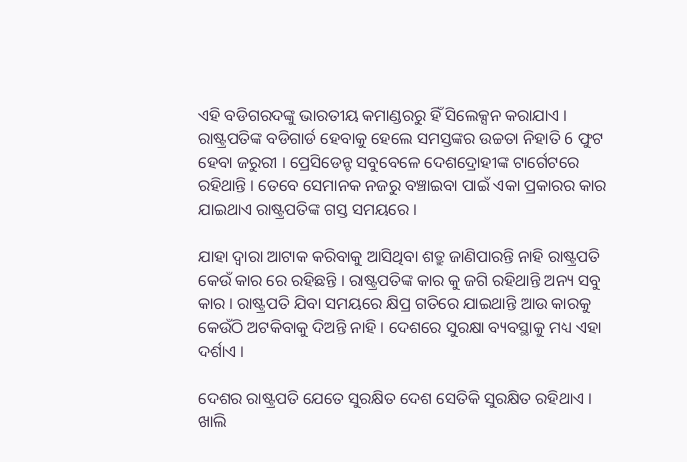ଏହି ବଡିଗରଦଙ୍କୁ ଭାରତୀୟ କମାଣ୍ଡରରୁ ହିଁ ସିଲେକ୍ସନ କରାଯାଏ । ରାଷ୍ଟ୍ରପତିଙ୍କ ବଡିଗାର୍ଡ ହେବାକୁ ହେଲେ ସମସ୍ତଙ୍କର ଉଚ୍ଚତା ନିହାତି 6 ଫୁଟ ହେବା ଜରୁରୀ । ପ୍ରେସିଡେନ୍ଟ ସବୁବେଳେ ଦେଶଦ୍ରୋହୀଙ୍କ ଟାର୍ଗେଟରେ ରହିଥାନ୍ତି । ତେବେ ସେମାନକ ନଜରୁ ବଞ୍ଚାଇବା ପାଇଁ ଏକା ପ୍ରକାରର କାର ଯାଇଥାଏ ରାଷ୍ଟ୍ରପତିଙ୍କ ଗସ୍ତ ସମୟରେ ।

ଯାହା ଦ୍ଵାରା ଆଟାକ କରିବାକୁ ଆସିଥିବା ଶତ୍ରୁ ଜାଣିପାରନ୍ତି ନାହି ରାଷ୍ଟ୍ରପତି କେଉଁ କାର ରେ ରହିଛନ୍ତି । ରାଷ୍ଟ୍ରପତିଙ୍କ କାର କୁ ଜଗି ରହିଥାନ୍ତି ଅନ୍ୟ ସବୁ କାର । ରାଷ୍ଟ୍ରପତି ଯିବା ସମୟରେ କ୍ଷିପ୍ର ଗତିରେ ଯାଇଥାନ୍ତି ଆଉ କାରକୁ କେଉଁଠି ଅଟକିବାକୁ ଦିଅନ୍ତି ନାହି । ଦେଶରେ ସୁରକ୍ଷା ବ୍ୟବସ୍ଥାକୁ ମଧ୍ୟ ଏହା ଦର୍ଶାଏ ।

ଦେଶର ରାଷ୍ଟ୍ରପତି ଯେତେ ସୁରକ୍ଷିତ ଦେଶ ସେତିକି ସୁରକ୍ଷିତ ରହିଥାଏ । ଖାଲି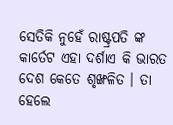ସେତିକି ନୁହେଁ ରାଷ୍ଟ୍ରପତି ଙ୍କ କାର୍ତେଟ ଏହା ଦର୍ଶାଏ କି ଭାରତ ଦେଶ କେତେ ଶୃଙ୍ଖଳିତ । ତା ହେଲେ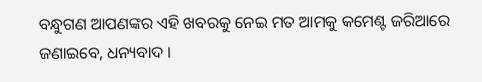ବନ୍ଧୁଗଣ ଆପଣଙ୍କର ଏହି ଖବରକୁ ନେଇ ମତ ଆମକୁ କମେଣ୍ଟ ଜରିଆରେ ଜଣାଇବେ, ଧନ୍ୟବାଦ ।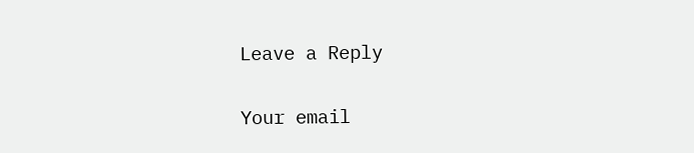Leave a Reply

Your email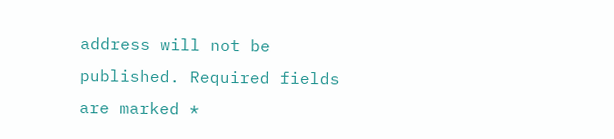address will not be published. Required fields are marked *